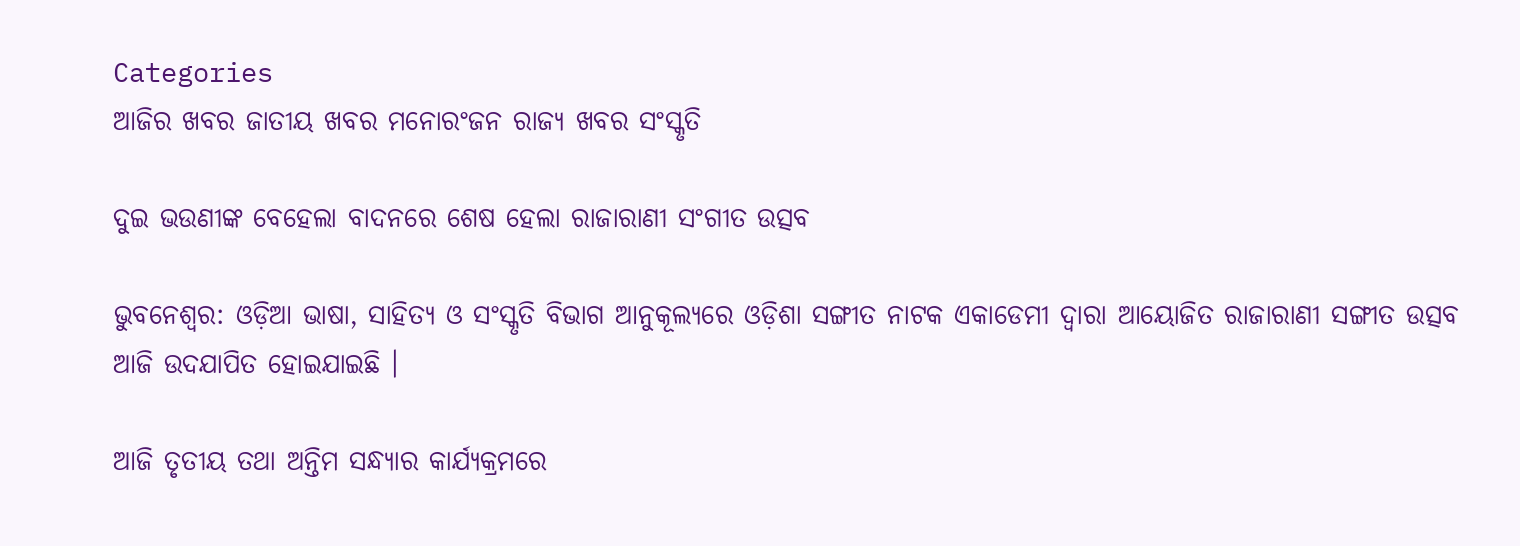Categories
ଆଜିର ଖବର ଜାତୀୟ ଖବର ମନୋରଂଜନ ରାଜ୍ୟ ଖବର ସଂସ୍କୃତି

ଦୁଇ ଭଉଣୀଙ୍କ ବେହେଲା ବାଦନରେ ଶେଷ ହେଲା ରାଜାରାଣୀ ସଂଗୀତ ଉତ୍ସବ

ଭୁବନେଶ୍ୱର: ଓଡ଼ିଆ ଭାଷା, ସାହିତ୍ୟ ଓ ସଂସ୍କୃତି ବିଭାଗ ଆନୁକୂଲ୍ୟରେ ଓଡ଼ିଶା ସଙ୍ଗୀତ ନାଟକ ଏକାଡେମୀ ଦ୍ୱାରା ଆୟୋଜିତ ରାଜାରାଣୀ ସଙ୍ଗୀତ ଉତ୍ସବ ଆଜି ଉଦଯାପିତ ହୋଇଯାଇଛି ।

ଆଜି ତୃତୀୟ ତଥା ଅନ୍ତିମ ସନ୍ଧ୍ୟାର କାର୍ଯ୍ୟକ୍ରମରେ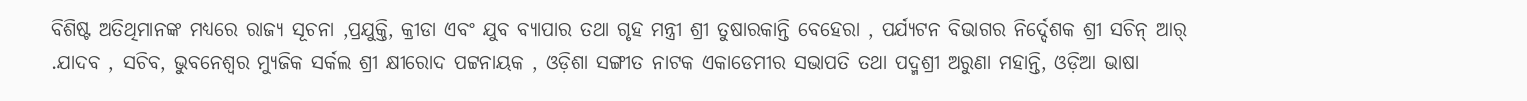ବିଶିଷ୍ଟ ଅତିଥିମାନଙ୍କ ମଧ୍ୟରେ ରାଜ୍ୟ ସୂଚନା ,ପ୍ରଯୁକ୍ତି, କ୍ରୀଡା ଏବଂ ଯୁବ ବ୍ୟାପାର ତଥା ଗୃହ ମନ୍ତ୍ରୀ ଶ୍ରୀ ତୁଷାରକାନ୍ତି ବେହେରା , ପର୍ଯ୍ୟଟନ ବିଭାଗର ନିର୍ଦ୍ଦେଶକ ଶ୍ରୀ ସଚିନ୍ ଆର୍ .ଯାଦବ , ସଚିବ, ଭୁବନେଶ୍ୱର ମ୍ୟୁଜିକ ସର୍କଲ ଶ୍ରୀ କ୍ଷୀରୋଦ ପଟ୍ଟନାୟକ , ଓଡ଼ିଶା ସଙ୍ଗୀତ ନାଟକ ଏକାଡେମୀର ସଭାପତି ତଥା ପଦ୍ମଶ୍ରୀ ଅରୁଣା ମହାନ୍ତି, ଓଡ଼ିଆ ଭାଷା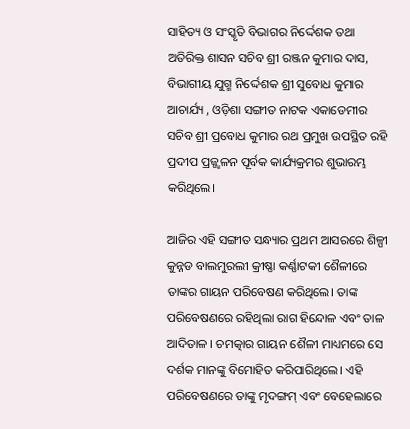ସାହିତ୍ୟ ଓ ସଂସ୍କୃତି ବିଭାଗର ନିର୍ଦ୍ଦେଶକ ତଥା ଅତିରିକ୍ତ ଶାସନ ସଚିବ ଶ୍ରୀ ରଞ୍ଜନ କୁମାର ଦାସ, ବିଭାଗୀୟ ଯୁଗ୍ମ ନିର୍ଦ୍ଦେଶକ ଶ୍ରୀ ସୁବୋଧ କୁମାର ଆଚାର୍ଯ୍ୟ , ଓଡ଼ିଶା ସଙ୍ଗୀତ ନାଟକ ଏକାଡେମୀର ସଚିବ ଶ୍ରୀ ପ୍ରବୋଧ କୁମାର ରଥ ପ୍ରମୁଖ ଉପସ୍ଥିତ ରହି ପ୍ରଦୀପ ପ୍ରଜ୍ଜ୍ୱଳନ ପୂର୍ବକ କାର୍ଯ୍ୟକ୍ରମର ଶୁଭାରମ୍ଭ କରିଥିଲେ।

ଆଜିର ଏହି ସଙ୍ଗୀତ ସନ୍ଧ୍ୟାର ପ୍ରଥମ ଆସରରେ ଶିଳ୍ପୀ କୁନ୍ନଡ ବାଲମୁରଲୀ କ୍ରୀଷ୍ଣା କର୍ଣ୍ଣାଟକୀ ଶୈଳୀରେ ତାଙ୍କର ଗାୟନ ପରିବେଷଣ କରିଥିଲେ। ତାଙ୍କ ପରିବେଷଣରେ ରହିଥିଲା ରାଗ ହିନ୍ଦୋଳ ଏବଂ ତାଳ ଆଦିତାଳ । ଚମତ୍କାର ଗାୟନ ଶୈଳୀ ମାଧ୍ୟମରେ ସେ ଦର୍ଶକ ମାନଙ୍କୁ ବିମୋହିତ କରିପାରିଥିଲେ। ଏହି ପରିବେଷଣରେ ତାଙ୍କୁ ମୃଦଙ୍ଗମ୍ ଏବଂ ବେହେଲାରେ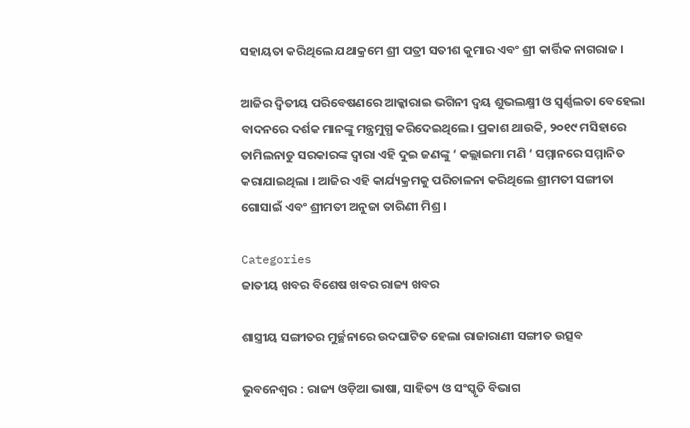ସହାୟତା କରିଥିଲେ ଯଥାକ୍ରମେ ଶ୍ରୀ ପତ୍ରୀ ସତୀଶ କୁମାର ଏବଂ ଶ୍ରୀ କାର୍ତ୍ତିକ ନାଗରାଜ ।

ଆଜିର ଦ୍ୱିତୀୟ ପରିବେଷଣରେ ଆକ୍କାରାଇ ଭଗିନୀ ଦ୍ୱୟ ଶୁଭଲକ୍ଷ୍ମୀ ଓ ସ୍ୱର୍ଣ୍ଣଲତା ବେହେଲା ବାଦନରେ ଦର୍ଶକ ମାନଙ୍କୁ ମନ୍ତ୍ରମୁଗ୍ଧ କରିଦେଇଥିଲେ। ପ୍ରକାଶ ଥାଉକି, ୨୦୧୯ ମସିହାରେ ତାମିଲନାଡୁ ସରକାରଙ୍କ ଦ୍ୱାରା ଏହି ଦୁଇ ଜଣଙ୍କୁ ‘ କଲ୍ଲାଇମା ମଣି ‘ ସମ୍ମାନରେ ସମ୍ମାନିତ କରାଯାଇଥିଲା । ଆଜିର ଏହି କାର୍ଯ୍ୟକ୍ରମକୁ ପରିଚାଳନା କରିଥିଲେ ଶ୍ରୀମତୀ ସଙ୍ଗୀତା ଗୋସାଇଁ ଏବଂ ଶ୍ରୀମତୀ ଅନୁଜା ତାରିଣୀ ମିଶ୍ର ।

Categories
ଜାତୀୟ ଖବର ବିଶେଷ ଖବର ରାଜ୍ୟ ଖବର

ଶାସ୍ତ୍ରୀୟ ସଙ୍ଗୀତର ମୁର୍ଚ୍ଛନାରେ ଉଦଘାଟିତ ହେଲା ରାଜାରାଣୀ ସଙ୍ଗୀତ ଉତ୍ସବ

ଭୁବନେଶ୍ୱର : ରାଜ୍ୟ ଓଡ଼ିଆ ଭାଷା, ସାହିତ୍ୟ ଓ ସଂସ୍କୃତି ବିଭାଗ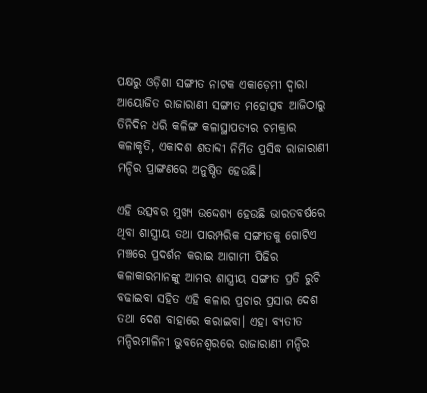ପକ୍ଷରୁ ଓଡ଼ିଶା ସଙ୍ଗୀତ ନାଟକ ଏକାଡ଼େମୀ ଦ୍ୱାରା ଆୟୋଜିତ ରାଜାରାଣୀ ସଙ୍ଗୀତ ମହୋତ୍ସବ ଆଜିଠାରୁ ତିନିଦିନ ଧରି କଳିଙ୍ଗ କଳାସ୍ଥାପତ୍ୟର ଚମକ୍ରାର କଳାକୃତି, ଏକାଦଶ ଶତାବ୍ଦୀ ନିର୍ମିତ ପ୍ରସିଦ୍ଧ ରାଜାରାଣୀ ମନ୍ଦିର ପ୍ରାଙ୍ଗଣରେ ଅନୁଷ୍ଠିତ ହେଉଛି।

ଏହି ଉତ୍ସବର ମୁଖ୍ୟ ଉଦ୍ଦେଶ୍ୟ ହେଉଛି ଭାରତବର୍ଷରେ ଥିବା ଶାସ୍ତ୍ରୀୟ ତଥା ପାରମ୍ପରିକ ସଙ୍ଗୀତକୁ ଗୋଟିଏ ମଞ୍ଚରେ ପ୍ରଦର୍ଶନ କରାଇ ଆଗାମୀ ପିଢିର କଳାକାରମାନଙ୍କୁ ଆମର ଶାସ୍ତ୍ରୀୟ ସଙ୍ଗୀତ ପ୍ରତି ରୁଚି ବଢାଇବା ସହିତ ଏହି କଳାର ପ୍ରଚାର ପ୍ରସାର ଦେଶ ତଥା ଦେଶ ବାହାରେ କରାଇବା। ଏହା ବ୍ୟତୀତ ମନ୍ଦିରମାଳିନୀ ଭୁବନେଶ୍ୱରରେ ରାଜାରାଣୀ ମନ୍ଦିର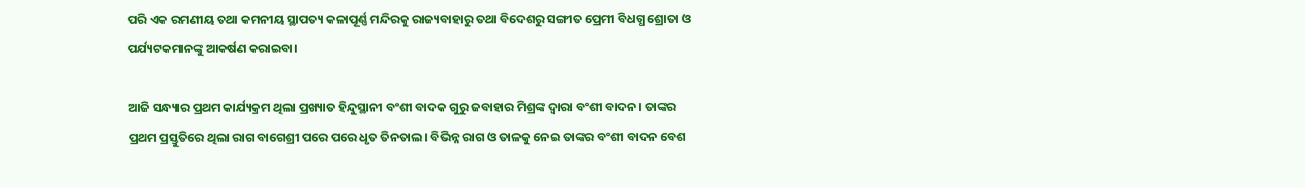ପରି ଏକ ରମଣୀୟ ତଥା କମନୀୟ ସ୍ଥାପତ୍ୟ କଳାପୂର୍ଣ୍ଣ ମନ୍ଦିରକୁ ରାଜ୍ୟବାହାରୁ ତଥା ବିଦେଶରୁ ସଙ୍ଗୀତ ପ୍ରେମୀ ବିଧଗ୍ଧ ଶ୍ରୋତା ଓ ପର୍ଯ୍ୟଟକମାନଙ୍କୁ ଆକର୍ଷଣ କରାଇବା।

ଆଜି ସନ୍ଧ୍ୟାର ପ୍ରଥମ କାର୍ଯ୍ୟକ୍ରମ ଥିଲା ପ୍ରଖ୍ୟାତ ହିନ୍ଦୁସ୍ଥାନୀ ବଂଶୀ ବାଦକ ଗୁରୁ ଜବାହାର ମିଶ୍ରଙ୍କ ଦ୍ୱାରା ବଂଶୀ ବାଦନ। ତାଙ୍କର ପ୍ରଥମ ପ୍ରସ୍ତୁତିରେ ଥିଲା ରାଗ ବାଗେଶ୍ରୀ ପରେ ପରେ ଧୃତ ତିନତାଲ। ବିଭିନ୍ନ ରାଗ ଓ ତାଳକୁ ନେଇ ତାଙ୍କର ବଂଶୀ ବାଦନ ବେଶ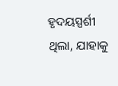ହୃଦୟସ୍ପର୍ଶୀ ଥିଲା, ଯାହାକୁ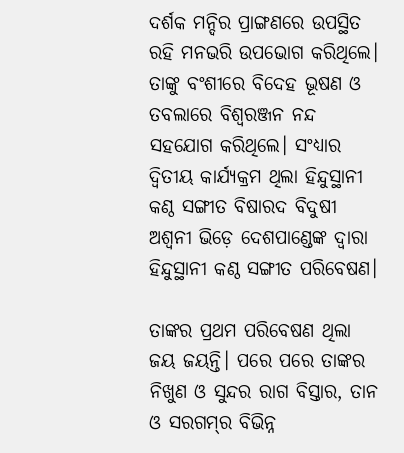ଦର୍ଶକ ମନ୍ଦିର ପ୍ରାଙ୍ଗଣରେ ଉପସ୍ଥିତ ରହି ମନଭରି ଉପଭୋଗ କରିଥିଲେ। ତାଙ୍କୁ ବଂଶୀରେ ବିଦେହ ଭୂଷଣ ଓ ତବଲାରେ ବିଶ୍ୱରଞ୍ଜନ ନନ୍ଦ ସହଯୋଗ କରିଥିଲେ। ସଂଧ୍ୟାର ଦ୍ୱିତୀୟ କାର୍ଯ୍ୟକ୍ରମ ଥିଲା ହିନ୍ଦୁସ୍ଥାନୀ କଣ୍ଠ ସଙ୍ଗୀତ ବିଷାରଦ ବିଦୁଷୀ ଅଶ୍ୱନୀ ଭିଡ଼େ ଦେଶପାଣ୍ଡେଙ୍କ ଦ୍ୱାରା ହିନ୍ଦୁସ୍ଥାନୀ କଣ୍ଠ ସଙ୍ଗୀତ ପରିବେଷଣ।

ତାଙ୍କର ପ୍ରଥମ ପରିବେଷଣ ଥିଲା ଜୟ ଜୟନ୍ତି। ପରେ ପରେ ତାଙ୍କର ନିଖୁଣ ଓ ସୁନ୍ଦର ରାଗ ବିସ୍ତାର, ତାନ ଓ ସରଗମ୍‌ର ବିଭିନ୍ନ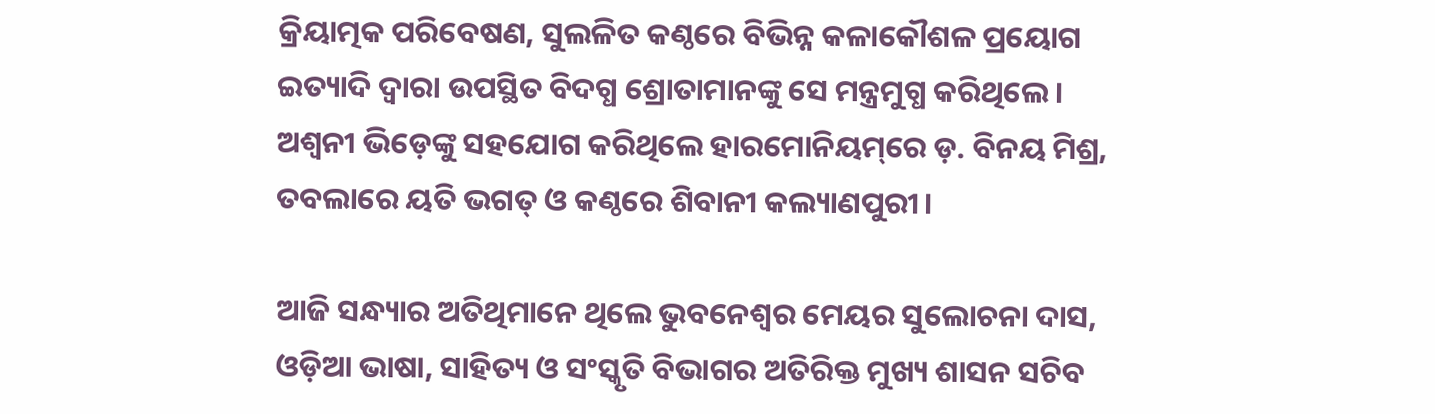କ୍ରିୟାତ୍ମକ ପରିବେଷଣ, ସୁଲଳିତ କଣ୍ଠରେ ବିଭିନ୍ନ କଳାକୌଶଳ ପ୍ରୟୋଗ ଇତ୍ୟାଦି ଦ୍ୱାରା ଉପସ୍ଥିତ ବିଦଗ୍ଧ ଶ୍ରୋତାମାନଙ୍କୁ ସେ ମନ୍ତ୍ରମୁଗ୍ଧ କରିଥିଲେ। ଅଶ୍ୱନୀ ଭିଡ଼େଙ୍କୁ ସହଯୋଗ କରିଥିଲେ ହାରମୋନିୟମ୍‌ରେ ଡ଼. ବିନୟ ମିଶ୍ର, ତବଲାରେ ୟତି ଭଗତ୍‌ ଓ କଣ୍ଠରେ ଶିବାନୀ କଲ୍ୟାଣପୁରୀ।

ଆଜି ସନ୍ଧ୍ୟାର ଅତିଥିମାନେ ଥିଲେ ଭୁବନେଶ୍ୱର ମେୟର ସୁଲୋଚନା ଦାସ, ଓଡ଼ିଆ ଭାଷା, ସାହିତ୍ୟ ଓ ସଂସ୍କୃତି ବିଭାଗର ଅତିରିକ୍ତ ମୁଖ୍ୟ ଶାସନ ସଚିବ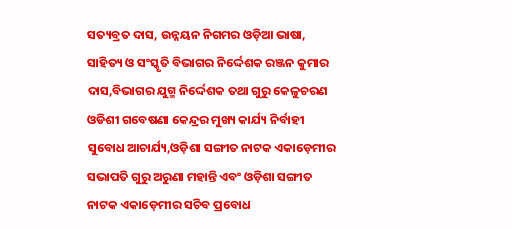ସତ୍ୟବ୍ରତ ଦାସ, ଉନ୍ନୟନ ନିଗମର ଓଡ଼ିଆ ଭାଷା, ସାହିତ୍ୟ ଓ ସଂସ୍କୃତି ବିଭାଗର ନିର୍ଦ୍ଦେଶକ ରଞ୍ଜନ କୁମାର ଦାସ,ବିଭାଗର ଯୁଗ୍ମ ନିର୍ଦ୍ଦେଶକ ତଥା ଗୁରୁ କେଳୁଚରଣ ଓଡିଶୀ ଗବେଷଣା କେନ୍ଦ୍ରର ମୁଖ୍ୟ କାର୍ଯ୍ୟ ନିର୍ବାହୀ ସୁବୋଧ ଆଚାର୍ଯ୍ୟ,ଓଡ଼ିଶା ସଙ୍ଗୀତ ନାଟକ ଏକାଡ଼େମୀର ସଭାପତି ଗୁରୁ ଅରୁଣା ମହାନ୍ତି ଏବଂ ଓଡ଼ିଶା ସଙ୍ଗୀତ ନାଟକ ଏକାଡ଼େମୀର ସଚିବ ପ୍ରବୋଧ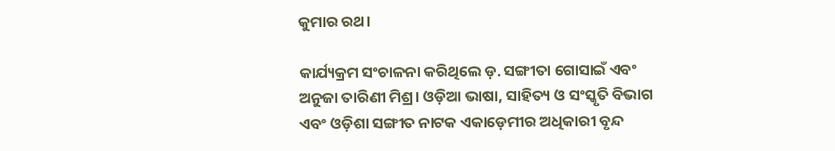କୁମାର ରଥ।

କାର୍ଯ୍ୟକ୍ରମ ସଂଚାଳନା କରିଥିଲେ ଡ଼. ସଙ୍ଗୀତା ଗୋସାଇଁ ଏବଂ ଅନୁଜା ତାରିଣୀ ମିଶ୍ର। ଓଡ଼ିଆ ଭାଷା, ସାହିତ୍ୟ ଓ ସଂସ୍କୃତି ବିଭାଗ ଏବଂ ଓଡ଼ିଶା ସଙ୍ଗୀତ ନାଟକ ଏକାଡ଼େମୀର ଅଧିକାରୀ ବୃନ୍ଦ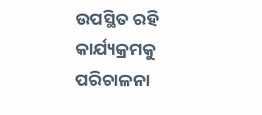ଉପସ୍ଥିତ ରହି କାର୍ଯ୍ୟକ୍ରମକୁ ପରିଚାଳନା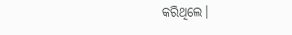କରିଥିଲେ।